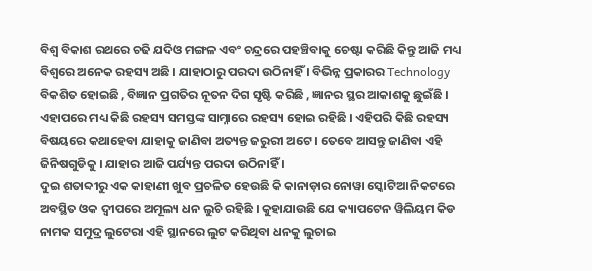ବିଶ୍ୱ ବିକାଶ ରଥରେ ଚଢି ଯଦିଓ ମଙ୍ଗଳ ଏବଂ ଚନ୍ଦ୍ରରେ ପହଞ୍ଚିବାକୁ ଚେଷ୍ଟା କରିଛି କିନ୍ତୁ ଆଜି ମଧ୍ୟ ବିଶ୍ୱରେ ଅନେକ ରହସ୍ୟ ଅଛି । ଯାହାଠାରୁ ପରଦା ଉଠିନାହିଁ । ବିଭିନ୍ନ ପ୍ରକାରର Technology ବିକଶିତ ହୋଇଛି , ବିଜ୍ଞାନ ପ୍ରଗତିର ନୂତନ ଦିଗ ସୃଷ୍ଟି କରିଛି , ଜ୍ଞାନର ସ୍ଥର ଆକାଶକୁ ଛୁଇଁଛି । ଏହାପରେ ମଧ୍ୟ କିଛି ରହସ୍ୟ ସମସ୍ତଙ୍କ ସାମ୍ନାରେ ରହସ୍ୟ ହୋଇ ରହିଛି । ଏହିପରି କିଛି ରହସ୍ୟ ବିଷୟରେ କଥାହେବା ଯାହାକୁ ଜାଣିବା ଅତ୍ୟନ୍ତ ଜରୁରୀ ଅଟେ । ତେବେ ଆସନ୍ତୁ ଜାଣିବା ଏହି ଜିନିଷଗୁଡିକୁ । ଯାହାର ଆଜି ପର୍ଯ୍ୟନ୍ତ ପରଦା ଉଠିନାହିଁ ।
ଦୁଇ ଶତାବ୍ଦୀରୁ ଏକ କାହାଣୀ ଖୁବ ପ୍ରଚଳିତ ହେଉଛି କି କାନାଡ଼ାର ନୋୱା ସ୍କୋଟିଆ ନିକଟରେ ଅବସ୍ଥିତ ଓକ ଦ୍ୱୀପରେ ଅମୂଲ୍ୟ ଧନ ଲୁଚି ରହିଛି । କୁହାଯାଉଛି ଯେ କ୍ୟାପଟେନ ୱିଲିୟମ କିଡ ନାମକ ସମୁଦ୍ର ଲୁଟେରା ଏହି ସ୍ଥାନରେ ଲୁଟ କରିଥିବା ଧନକୁ ଲୁଚାଇ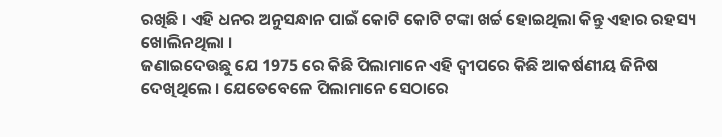ରଖିଛି । ଏହି ଧନର ଅନୁସନ୍ଧାନ ପାଇଁ କୋଟି କୋଟି ଟଙ୍କା ଖର୍ଚ୍ଚ ହୋଇଥିଲା କିନ୍ତୁ ଏହାର ରହସ୍ୟ ଖୋଲିନଥିଲା ।
ଜଣାଇଦେଉଛୁ ଯେ 1975 ରେ କିଛି ପିଲାମାନେ ଏହି ଦ୍ୱୀପରେ କିଛି ଆକର୍ଷଣୀୟ ଜିନିଷ ଦେଖିଥିଲେ । ଯେତେବେଳେ ପିଲାମାନେ ସେଠାରେ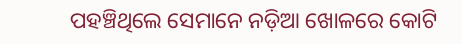ପହଞ୍ଚିଥିଲେ ସେମାନେ ନଡ଼ିଆ ଖୋଳରେ କୋଟି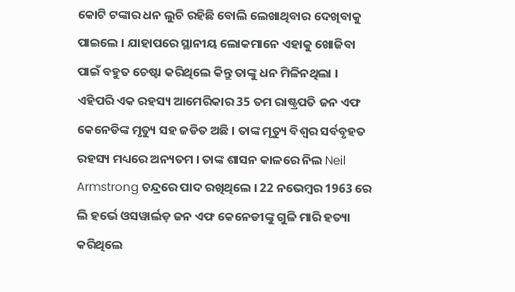କୋଟି ଟଙ୍କାର ଧନ ଲୁଚି ରହିଛି ବୋଲି ଲେଖାଥିବାର ଦେଖିବାକୁ ପାଇଲେ । ଯାହାପରେ ସ୍ଥାନୀୟ ଲୋକମାନେ ଏହାକୁ ଖୋଜିବା ପାଇଁ ବହୁତ ଚେଷ୍ଟା କରିଥିଲେ କିନ୍ତୁ ତାଙ୍କୁ ଧନ ମିଳିନଥିଲା ।
ଏହିପରି ଏକ ରହସ୍ୟ ଆମେରିକାର 35 ତମ ରାଷ୍ଟ୍ରପତି ଜନ ଏଫ କେନେଡିଙ୍କ ମୃତ୍ୟୁ ସହ ଜଡିତ ଅଛି । ତାଙ୍କ ମୃତ୍ୟୁ ବିଶ୍ୱର ସର୍ବବୃହତ ରହସ୍ୟ ମଧ୍ୟରେ ଅନ୍ୟତମ । ତାଙ୍କ ଶାସନ କାଳରେ ନିଲ Neil Armstrong ଚନ୍ଦ୍ରରେ ପାଦ ରଖିଥିଲେ । 22 ନଭେମ୍ବର 1963 ରେ ଲି ହର୍ଭେ ଓସୱାର୍ଲଡ଼ ଜନ ଏଫ କେନେଡୀଙ୍କୁ ଗୁଳି ମାରି ହତ୍ୟା କରିଥିଲେ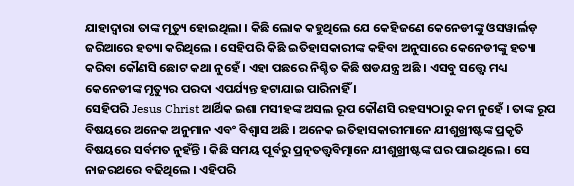ଯାହାଦ୍ୱାରା ତାଙ୍କ ମୃତ୍ୟୁ ହୋଇଥିଲା । କିଛି ଲୋକ କହୁଥିଲେ ଯେ କେହିଜଣେ କେନେଡୀଙ୍କୁ ଓସୱାର୍ଲଡ଼ ଜରିଆରେ ହତ୍ୟା କରିଥିଲେ । ସେହିପରି କିଛି ଇତିହାସକାରୀଙ୍କ କହିବା ଅନୁସାରେ କେନେଡୀଙ୍କୁ ହତ୍ୟା କରିବା କୌଣସି ଛୋଟ କଥା ନୁହେଁ । ଏହା ପଛରେ ନିଶ୍ଚିତ କିଛି ଷଡଯନ୍ତ୍ର ଅଛି । ଏସବୁ ସତ୍ତ୍ୱେ ମଧ୍ୟ କେନେଡୀଙ୍କ ମୃତ୍ୟୁର ପରଦା ଏପର୍ଯ୍ୟନ୍ତ ହଟାଯାଇ ପାରିନାହିଁ ।
ସେହିପରି Jesus Christ ଆର୍ଥିକ ଇଶା ମସୀହଙ୍କ ଅସଲ ରୂପ କୌଣସି ରହସ୍ୟଠାରୁ କମ ନୁହେଁ । ତାଙ୍କ ରୂପ ବିଷୟରେ ଅନେକ ଅନୁମାନ ଏବଂ ବିଶ୍ୱାସ ଅଛି । ଅନେକ ଇତିହାସକାରୀମାନେ ଯୀଶୁଖ୍ରୀଷ୍ଟଙ୍କ ପ୍ରକୃତି ବିଷୟରେ ସର୍ବମତ ନୁହଁନ୍ତି । କିଛି ସମୟ ପୂର୍ବରୁ ପ୍ରତ୍ନତତ୍ତ୍ୱବିତ୍ମାନେ ଯୀଶୁଖ୍ରୀଷ୍ଟଙ୍କ ଘର ପାଇଥିଲେ । ସେ ନାଜରଥରେ ବଢିଥିଲେ । ଏହିପରି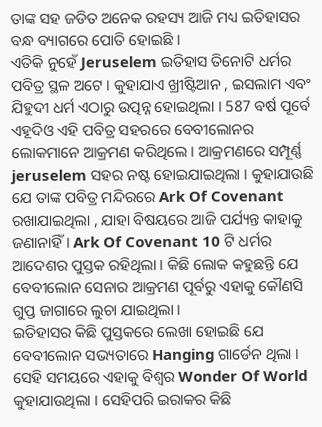ତାଙ୍କ ସହ ଜଡିତ ଅନେକ ରହସ୍ୟ ଆଜି ମଧ୍ୟ ଇତିହାସର ବନ୍ଧ ବ୍ୟାଗରେ ପୋତି ହୋଇଛି ।
ଏତିକି ନୁହେଁ Jeruselem ଇତିହାସ ତିନୋଟି ଧର୍ମର ପବିତ୍ର ସ୍ଥଳ ଅଟେ । କୁହାଯାଏ ଖ୍ରୀଷ୍ଟିଆନ , ଇସଲାମ ଏବଂ ଯିହୁଦୀ ଧର୍ମ ଏଠାରୁ ଉତ୍ପନ୍ନ ହୋଇଥିଲା । 587 ବର୍ଷ ପୂର୍ବେ ଏହୂଦିଓ ଏହି ପବିତ୍ର ସହରରେ ବେବୀଲୋନର ଲୋକମାନେ ଆକ୍ରମଣ କରିଥିଲେ । ଆକ୍ରମଣରେ ସମ୍ପୂର୍ଣ୍ଣ jeruselem ସହର ନଷ୍ଟ ହୋଇଯାଇଥିଲା । କୁହାଯାଉଛି ଯେ ତାଙ୍କ ପବିତ୍ର ମନ୍ଦିରରେ Ark Of Covenant ରଖାଯାଇଥିଲା , ଯାହା ବିଷୟରେ ଆଜି ପର୍ଯ୍ୟନ୍ତ କାହାକୁ ଜଣାନାହିଁ । Ark Of Covenant 10 ଟି ଧର୍ମର ଆଦେଶର ପୁସ୍ତକ ରହିଥିଲା । କିଛି ଲୋକ କହୁଛନ୍ତି ଯେ ବେବୀଲୋନ ସେନାର ଆକ୍ରମଣ ପୂର୍ବରୁ ଏହାକୁ କୌଣସି ଗୁପ୍ତ ଜାଗାରେ ଲୁଚା ଯାଇଥିଲା ।
ଇତିହାସର କିଛି ପୁସ୍ତକରେ ଲେଖା ହୋଇଛି ଯେ ବେବୀଲୋନ ସଭ୍ୟତାରେ Hanging ଗାର୍ଡେନ ଥିଲା । ସେହି ସମୟରେ ଏହାକୁ ବିଶ୍ୱର Wonder Of World କୁହାଯାଉଥିଲା । ସେହିପରି ଇରାକର କିଛି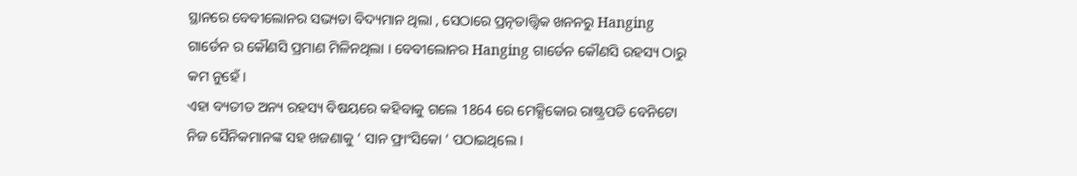ସ୍ଥାନରେ ବେବୀଲୋନର ସଭ୍ୟତା ବିଦ୍ୟମାନ ଥିଲା , ସେଠାରେ ପ୍ରତ୍ନତାତ୍ତ୍ୱିକ ଖନନରୁ Hanging ଗାର୍ଡେନ ର କୌଣସି ପ୍ରମାଣ ମିଳିନଥିଲା । ବେବୀଲୋନର Hanging ଗାର୍ଡେନ କୌଣସି ରହସ୍ୟ ଠାରୁ କମ ନୁହେଁ ।
ଏହା ବ୍ୟତୀତ ଅନ୍ୟ ରହସ୍ୟ ବିଷୟରେ କହିବାକୁ ଗଲେ 1864 ରେ ମେକ୍ସିକୋର ରାଷ୍ଟ୍ରପତି ବେନିଟୋ ନିଜ ସୈନିକମାନଙ୍କ ସହ ଖଜଣାକୁ ‘ ସାନ ଫ୍ରାଂସିକୋ ‘ ପଠାଇଥିଲେ ।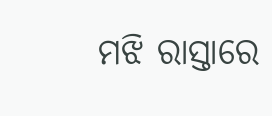ମଝି ରାସ୍ତାରେ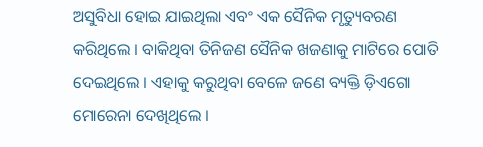ଅସୁବିଧା ହୋଇ ଯାଇଥିଲା ଏବଂ ଏକ ସୈନିକ ମୃତ୍ୟୁବରଣ କରିଥିଲେ । ବାକିଥିବା ତିନିଜଣ ସୈନିକ ଖଜଣାକୁ ମାଟିରେ ପୋତି ଦେଇଥିଲେ । ଏହାକୁ କରୁଥିବା ବେଳେ ଜଣେ ବ୍ୟକ୍ତି ଡ଼ିଏଗୋ ମୋରେନା ଦେଖିଥିଲେ ।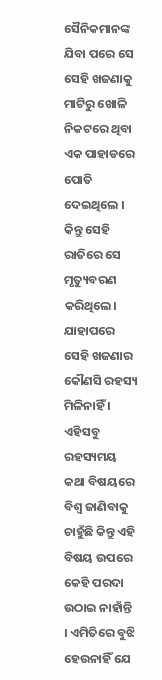ସୈନିକମାନଙ୍କ ଯିବା ପରେ ସେ ସେହି ଖଜଣାକୁ ମାଟିରୁ ଖୋଳି ନିକଟରେ ଥିବା ଏକ ପାହାଡରେ ପୋତି ଦେଇଥିଲେ । କିନ୍ତୁ ସେହି ରାତିରେ ସେ ମୃତ୍ୟୁବରଣ କରିଥିଲେ। ଯାହାପରେ ସେହି ଖଜଣାର କୌଣସି ରହସ୍ୟ ମିଳିନାହିଁ । ଏହିସବୁ ରହସ୍ୟମୟ କଥା ବିଷୟରେ ବିଶ୍ୱ ଜାଣିବାକୁ ଚାହୁଁଛି କିନ୍ତୁ ଏହି ବିଷୟ ଉପରେ କେହି ପରଦା ଉଠାଇ ନାହାଁନ୍ତି । ଏମିତିରେ ବୁଝି ହେଉନାହିଁ ଯେ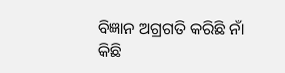ବିଜ୍ଞାନ ଅଗ୍ରଗତି କରିଛି ନାଁ କିଛି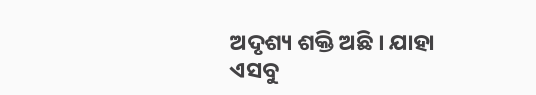ଅଦୃଶ୍ୟ ଶକ୍ତି ଅଛି । ଯାହା ଏସବୁ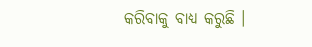କରିବାକୁ ବାଧ୍ୟ କରୁଛି ।